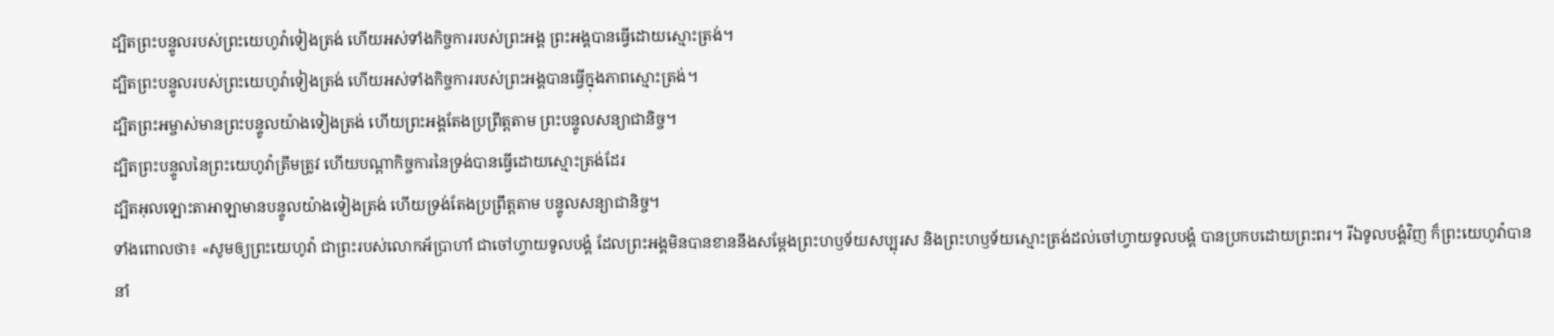ដ្បិតព្រះបន្ទូលរបស់ព្រះយេហូវ៉ាទៀងត្រង់ ហើយអស់ទាំងកិច្ចការរបស់ព្រះអង្គ ព្រះអង្គបានធ្វើដោយស្មោះត្រង់។
ដ្បិតព្រះបន្ទូលរបស់ព្រះយេហូវ៉ាទៀងត្រង់ ហើយអស់ទាំងកិច្ចការរបស់ព្រះអង្គបានធ្វើក្នុងភាពស្មោះត្រង់។
ដ្បិតព្រះអម្ចាស់មានព្រះបន្ទូលយ៉ាងទៀងត្រង់ ហើយព្រះអង្គតែងប្រព្រឹត្តតាម ព្រះបន្ទូលសន្យាជានិច្ច។
ដ្បិតព្រះបន្ទូលនៃព្រះយេហូវ៉ាត្រឹមត្រូវ ហើយបណ្តាកិច្ចការនៃទ្រង់បានធ្វើដោយស្មោះត្រង់ដែរ
ដ្បិតអុលឡោះតាអាឡាមានបន្ទូលយ៉ាងទៀងត្រង់ ហើយទ្រង់តែងប្រព្រឹត្តតាម បន្ទូលសន្យាជានិច្ច។
ទាំងពោលថា៖ «សូមឲ្យព្រះយេហូវ៉ា ជាព្រះរបស់លោកអ័ប្រាហាំ ជាចៅហ្វាយទូលបង្គំ ដែលព្រះអង្គមិនបានខាននឹងសម្ដែងព្រះហឫទ័យសប្បុរស និងព្រះហឫទ័យស្មោះត្រង់ដល់ចៅហ្វាយទូលបង្គំ បានប្រកបដោយព្រះពរ។ រីឯទូលបង្គំវិញ ក៏ព្រះយេហូវ៉ាបាននាំ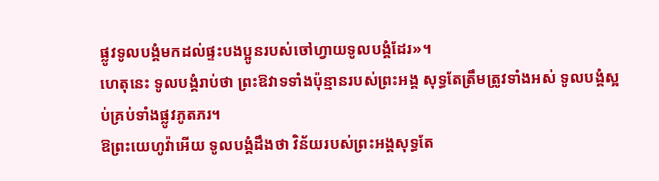ផ្លូវទូលបង្គំមកដល់ផ្ទះបងប្អូនរបស់ចៅហ្វាយទូលបង្គំដែរ»។
ហេតុនេះ ទូលបង្គំរាប់ថា ព្រះឱវាទទាំងប៉ុន្មានរបស់ព្រះអង្គ សុទ្ធតែត្រឹមត្រូវទាំងអស់ ទូលបង្គំស្អប់គ្រប់ទាំងផ្លូវភូតភរ។
ឱព្រះយេហូវ៉ាអើយ ទូលបង្គំដឹងថា វិន័យរបស់ព្រះអង្គសុទ្ធតែ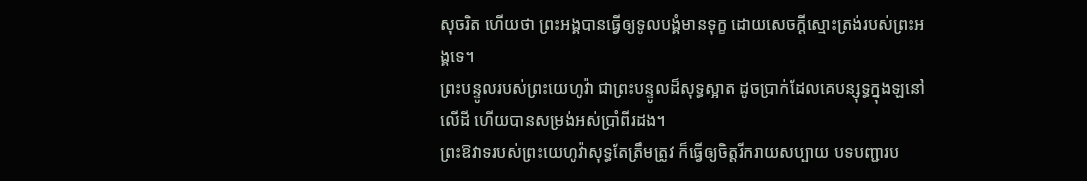សុចរិត ហើយថា ព្រះអង្គបានធ្វើឲ្យទូលបង្គំមានទុក្ខ ដោយសេចក្ដីស្មោះត្រង់របស់ព្រះអង្គទេ។
ព្រះបន្ទូលរបស់ព្រះយេហូវ៉ា ជាព្រះបន្ទូលដ៏សុទ្ធស្អាត ដូចប្រាក់ដែលគេបន្សុទ្ធក្នុងឡនៅលើដី ហើយបានសម្រង់អស់ប្រាំពីរដង។
ព្រះឱវាទរបស់ព្រះយេហូវ៉ាសុទ្ធតែត្រឹមត្រូវ ក៏ធ្វើឲ្យចិត្តរីករាយសប្បាយ បទបញ្ជារប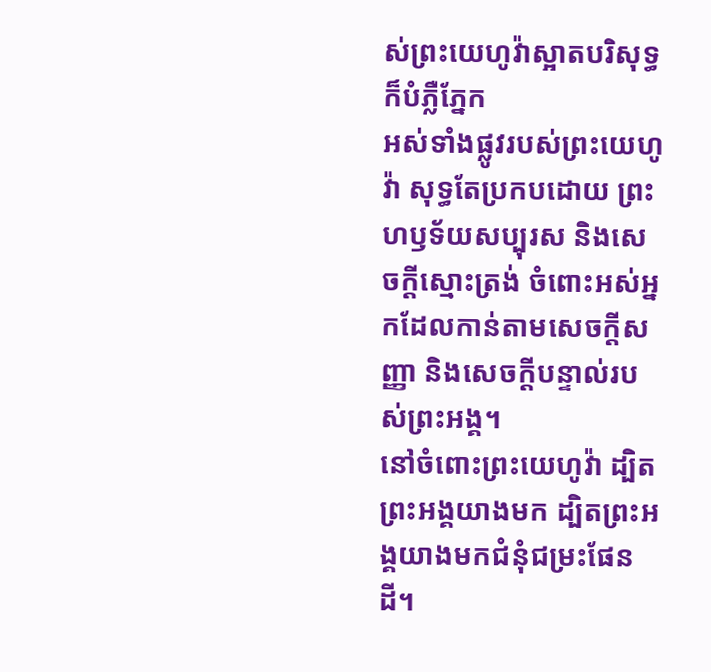ស់ព្រះយេហូវ៉ាស្អាតបរិសុទ្ធ ក៏បំភ្លឺភ្នែក
អស់ទាំងផ្លូវរបស់ព្រះយេហូវ៉ា សុទ្ធតែប្រកបដោយ ព្រះហឫទ័យសប្បុរស និងសេចក្ដីស្មោះត្រង់ ចំពោះអស់អ្នកដែលកាន់តាមសេចក្ដីសញ្ញា និងសេចក្ដីបន្ទាល់របស់ព្រះអង្គ។
នៅចំពោះព្រះយេហូវ៉ា ដ្បិតព្រះអង្គយាងមក ដ្បិតព្រះអង្គយាងមកជំនុំជម្រះផែនដី។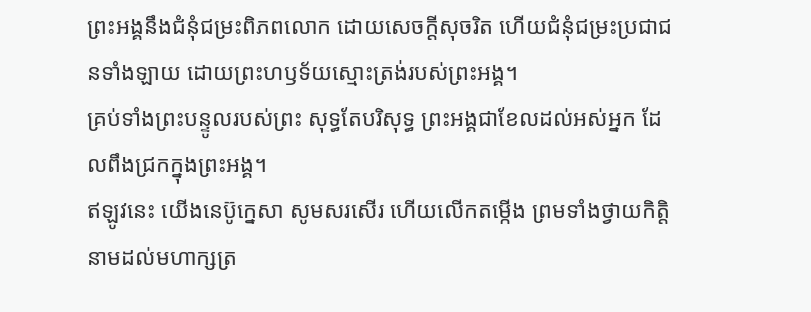ព្រះអង្គនឹងជំនុំជម្រះពិភពលោក ដោយសេចក្ដីសុចរិត ហើយជំនុំជម្រះប្រជាជនទាំងឡាយ ដោយព្រះហឫទ័យស្មោះត្រង់របស់ព្រះអង្គ។
គ្រប់ទាំងព្រះបន្ទូលរបស់ព្រះ សុទ្ធតែបរិសុទ្ធ ព្រះអង្គជាខែលដល់អស់អ្នក ដែលពឹងជ្រកក្នុងព្រះអង្គ។
ឥឡូវនេះ យើងនេប៊ូក្នេសា សូមសរសើរ ហើយលើកតម្កើង ព្រមទាំងថ្វាយកិត្តិនាមដល់មហាក្សត្រ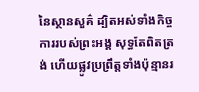នៃស្ថានសួគ៌ ដ្បិតអស់ទាំងកិច្ចការរបស់ព្រះអង្គ សុទ្ធតែពិតត្រង់ ហើយផ្លូវប្រព្រឹត្តទាំងប៉ុន្មានរ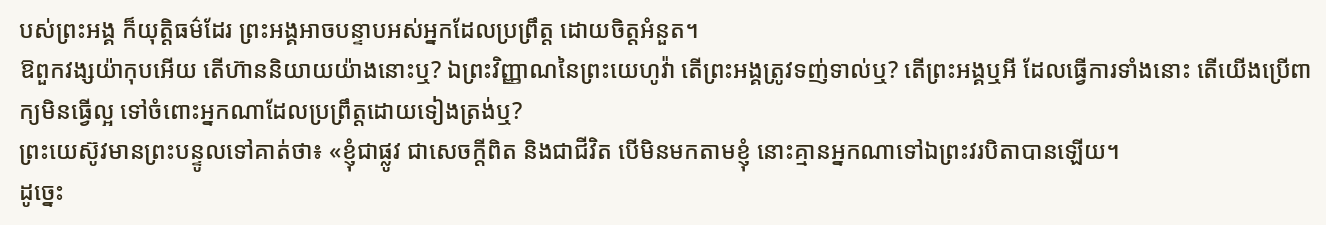បស់ព្រះអង្គ ក៏យុត្តិធម៌ដែរ ព្រះអង្គអាចបន្ទាបអស់អ្នកដែលប្រព្រឹត្ត ដោយចិត្តអំនួត។
ឱពួកវង្សយ៉ាកុបអើយ តើហ៊ាននិយាយយ៉ាងនោះឬ? ឯព្រះវិញ្ញាណនៃព្រះយេហូវ៉ា តើព្រះអង្គត្រូវទញ់ទាល់ឬ? តើព្រះអង្គឬអី ដែលធ្វើការទាំងនោះ តើយើងប្រើពាក្យមិនធ្វើល្អ ទៅចំពោះអ្នកណាដែលប្រព្រឹត្តដោយទៀងត្រង់ឬ?
ព្រះយេស៊ូវមានព្រះបន្ទូលទៅគាត់ថា៖ «ខ្ញុំជាផ្លូវ ជាសេចក្តីពិត និងជាជីវិត បើមិនមកតាមខ្ញុំ នោះគ្មានអ្នកណាទៅឯព្រះវរបិតាបានឡើយ។
ដូច្នេះ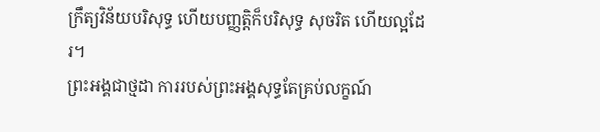ក្រឹត្យវិន័យបរិសុទ្ធ ហើយបញ្ញត្តិក៏បរិសុទ្ធ សុចរិត ហើយល្អដែរ។
ព្រះអង្គជាថ្មដា ការរបស់ព្រះអង្គសុទ្ធតែគ្រប់លក្ខណ៍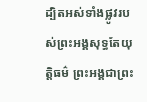ដ្បិតអស់ទាំងផ្លូវរបស់ព្រះអង្គសុទ្ធតែយុត្តិធម៌ ព្រះអង្គជាព្រះ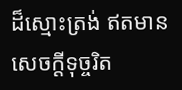ដ៏ស្មោះត្រង់ ឥតមានសេចក្ដីទុច្ចរិត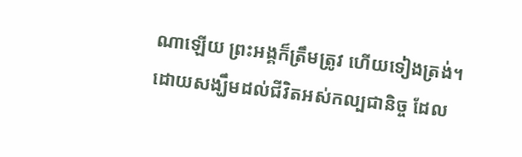ណាឡើយ ព្រះអង្គក៏ត្រឹមត្រូវ ហើយទៀងត្រង់។
ដោយសង្ឃឹមដល់ជីវិតអស់កល្បជានិច្ច ដែល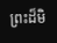ព្រះដ៏មិ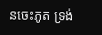នចេះភូត ទ្រង់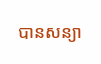បានសន្យា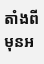តាំងពីមុនអ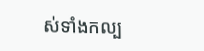ស់ទាំងកល្ប